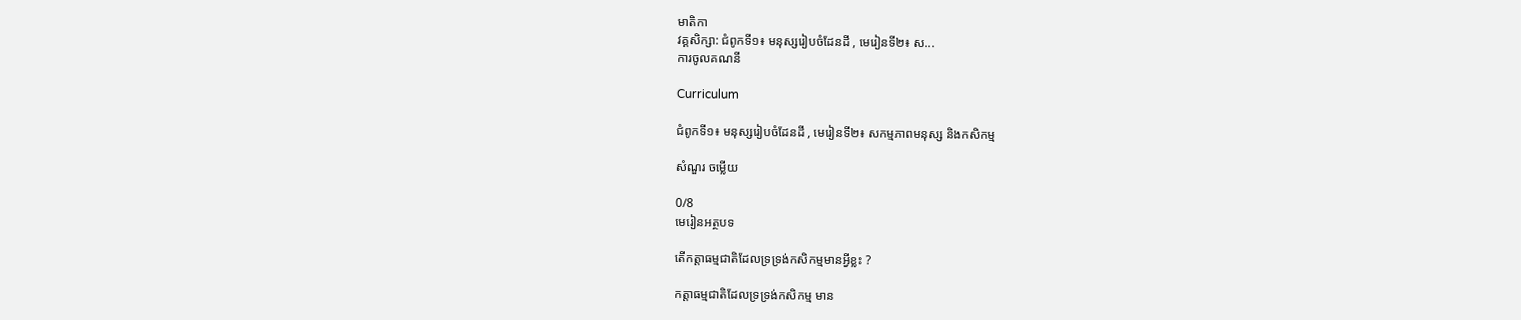មាតិកា
វគ្គសិក្សា: ជំពូកទី១៖ មនុស្សរៀបចំដែនដី , មេរៀនទី២៖ ស...
ការចូលគណនី

Curriculum

ជំពូកទី១៖ មនុស្សរៀបចំដែនដី , មេរៀនទី២៖ សកម្មភាពមនុស្ស និងកសិកម្ម

សំណួរ ចម្លើយ

0/8
មេរៀនអត្ថបទ

តើកត្តាធម្មជាតិដែលទ្រទ្រង់កសិកម្មមានអ្វីខ្លះ ?

កត្តាធម្មជាតិដែលទ្រទ្រង់កសិកម្ម មាន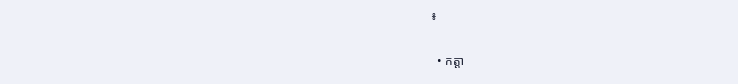៖

  • កត្តា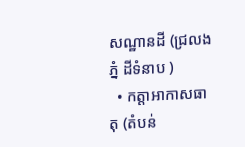សណ្ឋានដី (ជ្រលងភ្នំ ដីទំនាប )
  • កត្តាអាកាសធាតុ (តំបន់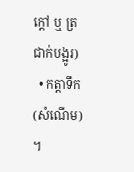ក្ដៅ ឬ ត្រជាក់បង្អូរ)
  • កត្តាទឹក (សំណើម) ។